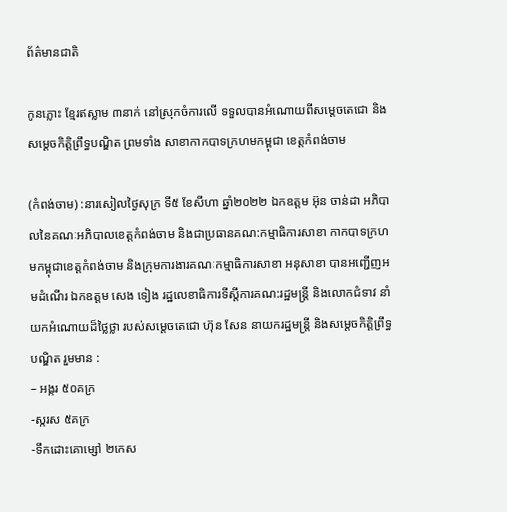ព័ត៌មានជាតិ

កូនភ្លោះ ខ្មែរឥស្លាម ៣នាក់ នៅស្រុកចំការលើ ទទួលបានអំណោយពីសម្តេចតេជោ និងសម្តេចកិត្តិព្រឹទ្ធបណ្ឌិត ព្រមទាំង សាខាកាកបាទក្រហមកម្ពុជា ខេត្តកំពង់ចាម

(កំពង់ចាម) :នារសៀលថ្ងៃសុក្រ ទី៥ ខែសីហា ឆ្នាំ២០២២ ឯកឧត្តម អ៊ុន ចាន់ដា អភិបាលនៃគណៈអភិបាលខេត្តកំពង់ចាម និងជាប្រធានគណ:កម្មាធិការសាខា កាកបាទក្រហមកម្ពុជាខេត្តកំពង់ចាម និងក្រុមការងារគណៈកម្មាធិការសាខា អនុសាខា បានអញ្ជើញអមដំណើរ ឯកឧត្តម សេង ទៀង រដ្ឋលេខាធិការទីស្តីការគណ:រដ្ឋមន្ត្រី និងលោកជំទាវ នាំយកអំណោយដ៏ថ្លៃថ្លា របស់សម្តេចតេជោ ហ៊ុន សែន នាយករដ្ឋមន្ត្រី និងសម្តេចកិត្តិព្រឹទ្ធបណ្ឌិត រួមមាន :
– អង្ករ ៥០គក្រ
-ស្ករស ៥គក្រ
-ទឹកដោះគោម្សៅ ២កេស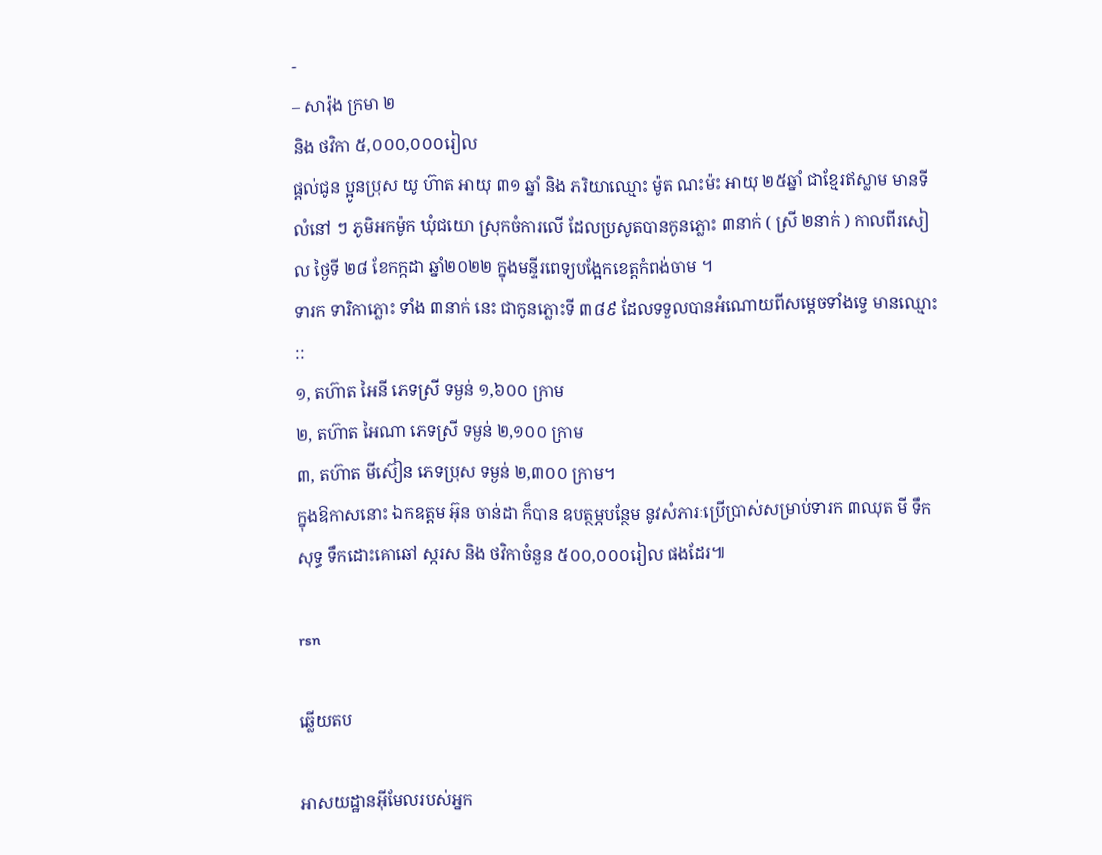-
– សារ៉ុង ក្រមា ២
និង ថវិកា ៥,០០០,០០០រៀល
ផ្តល់ជូន ប្អូនប្រុស យូ ហ៊ាត អាយុ ៣១ ឆ្នាំ និង ភរិយាឈ្មោះ ម៉ូត ណះម៉ះ អាយុ ២៥ឆ្នាំ ជាខ្មែរឥស្លាម មានទីលំនៅ ៗ ភូមិអកម៉ូក ឃុំជយោ ស្រុកចំការលើ ដែលប្រសូតបានកូនភ្លោះ ៣នាក់ ( ស្រី ២នាក់ ) កាលពីរសៀល ថ្ងៃទី ២៨ ខែកក្កដា ឆ្នាំ២០២២ ក្នុងមន្ទីរពេទ្យបង្អែកខេត្តកំពង់ចាម ។
ទារក ទារិកាភ្លោះ ទាំង ៣នាក់ នេះ ជាកូនភ្លោះទី ៣៨៩ ដែលទទួលបានអំណោយពីសម្តេចទាំងទ្វេ មានឈ្មោះ ::
១, តហ៊ាត អៃនី ភេទស្រី ទម្ងន់ ១,៦០០ ក្រាម
២, តហ៊ាត អៃណា ភេទស្រី ទម្ងន់ ២,១០០ ក្រាម
៣, តហ៊ាត មីស៊ៀន ភេទប្រុស ទម្ងន់ ២,៣០០ ក្រាម។
ក្នុងឱកាសនោះ ឯកឧត្តម អ៊ុន ចាន់ដា ក៏បាន ឧបត្ថម្ភបន្ថែម នូវសំភារៈប្រើប្រាស់សម្រាប់ទារក ៣ឈុត មី ទឹកសុទ្ធ ទឹកដោះគោឆៅ ស្ករស និង ថវិកាចំនួន ៥០០,០០០រៀល ផងដែរ៕

rsn

ឆ្លើយតប

អាសយដ្ឋានអ៊ីមែលរបស់អ្នក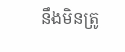នឹងមិនត្រូ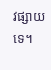វផ្សាយទេ។